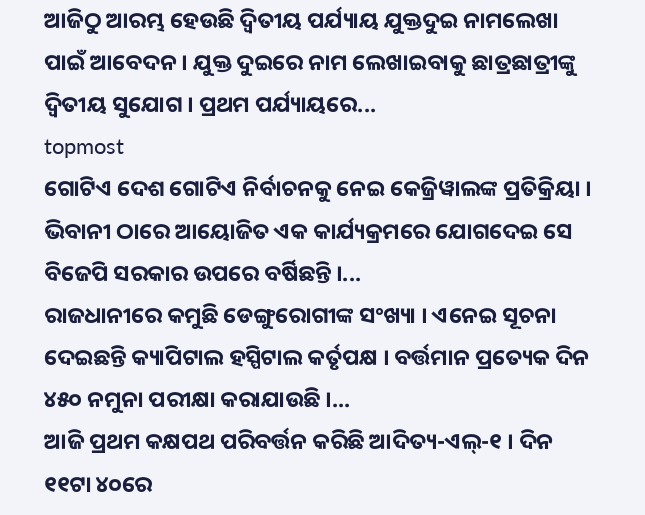ଆଜିଠୁ ଆରମ୍ଭ ହେଉଛି ଦ୍ବିତୀୟ ପର୍ଯ୍ୟାୟ ଯୁକ୍ତଦୁଇ ନାମଲେଖା ପାଇଁ ଆବେଦନ । ଯୁକ୍ତ ଦୁଇରେ ନାମ ଲେଖାଇବାକୁ ଛାତ୍ରଛାତ୍ରୀଙ୍କୁ ଦ୍ବିତୀୟ ସୁଯୋଗ । ପ୍ରଥମ ପର୍ଯ୍ୟାୟରେ...
topmost
ଗୋଟିଏ ଦେଶ ଗୋଟିଏ ନିର୍ବାଚନକୁ ନେଇ କେଜ୍ରିୱାଲଙ୍କ ପ୍ରତିକ୍ରିୟା । ଭିବାନୀ ଠାରେ ଆୟୋଜିତ ଏକ କାର୍ଯ୍ୟକ୍ରମରେ ଯୋଗଦେଇ ସେ ବିଜେପି ସରକାର ଉପରେ ବର୍ଷିଛନ୍ତି ।...
ରାଜଧାନୀରେ କମୁଛି ଡେଙ୍ଗୁରୋଗୀଙ୍କ ସଂଖ୍ୟା । ଏନେଇ ସୂଚନା ଦେଇଛନ୍ତି କ୍ୟାପିଟାଲ ହସ୍ପିଟାଲ କର୍ତୃପକ୍ଷ । ବର୍ତ୍ତମାନ ପ୍ରତ୍ୟେକ ଦିନ ୪୫୦ ନମୁନା ପରୀକ୍ଷା କରାଯାଉଛି ।...
ଆଜି ପ୍ରଥମ କକ୍ଷପଥ ପରିବର୍ତ୍ତନ କରିଛି ଆଦିତ୍ୟ-ଏଲ୍-୧ । ଦିନ ୧୧ଟା ୪୦ରେ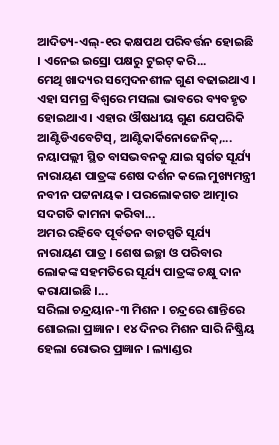ଆଦିତ୍ୟ-ଏଲ୍-୧ର କକ୍ଷପଥ ପରିବର୍ତ୍ତନ ହୋଇଛି । ଏନେଇ ଇସ୍ରୋ ପକ୍ଷରୁ ଟୁଇଟ୍ କରି...
ମେଥି ଖାଦ୍ୟର ସମ୍ବେଦନଶୀଳ ଗୁଣ ବଢାଇଥାଏ । ଏହା ସମଗ୍ର ବିଶ୍ୱରେ ମସଲା ଭାବରେ ବ୍ୟବହୃତ ହୋଇଥାଏ । ଏହାର ଔଷଧୀୟ ଗୁଣ ଯେପରିକି ଆଣ୍ଟିଡିଏବେଟିସ୍, ଆଣ୍ଟିକାର୍କିନୋଜେନିକ୍,...
ନୟାପଲ୍ଲୀ ସ୍ଥିତ ବାସଭବନକୁ ଯାଇ ସ୍ବର୍ଗତ ସୂର୍ଯ୍ୟ ନାରାୟଣ ପାତ୍ରଙ୍କ ଶେଷ ଦର୍ଶନ କଲେ ମୁଖ୍ୟମନ୍ତ୍ରୀ ନବୀନ ପଟ୍ଟନାୟକ । ପରଲୋକଗତ ଆତ୍ମାର ସଦଗତି କାମନା କରିବା...
ଅମର ରହିବେ ପୂର୍ବତନ ବାଚସ୍ପତି ସୂର୍ଯ୍ୟ ନାରାୟଣ ପାତ୍ର । ଶେଷ ଇଚ୍ଛା ଓ ପରିବାର ଲୋକଙ୍କ ସହମତିରେ ସୂର୍ଯ୍ୟ ପାତ୍ରଙ୍କ ଚକ୍ଷୁ ଦାନ କରାଯାଇଛି ।...
ସରିଲା ଚନ୍ଦ୍ରୟାନ-୩ ମିଶନ । ଚନ୍ଦ୍ରରେ ଶାନ୍ତିରେ ଶୋଇଲା ପ୍ରଜ୍ଞାନ । ୧୪ ଦିନର ମିଶନ ସାରି ନିଷ୍କ୍ରିୟ ହେଲା ରୋଭର ପ୍ରଜ୍ଞାନ । ଲ୍ୟାଣ୍ଡର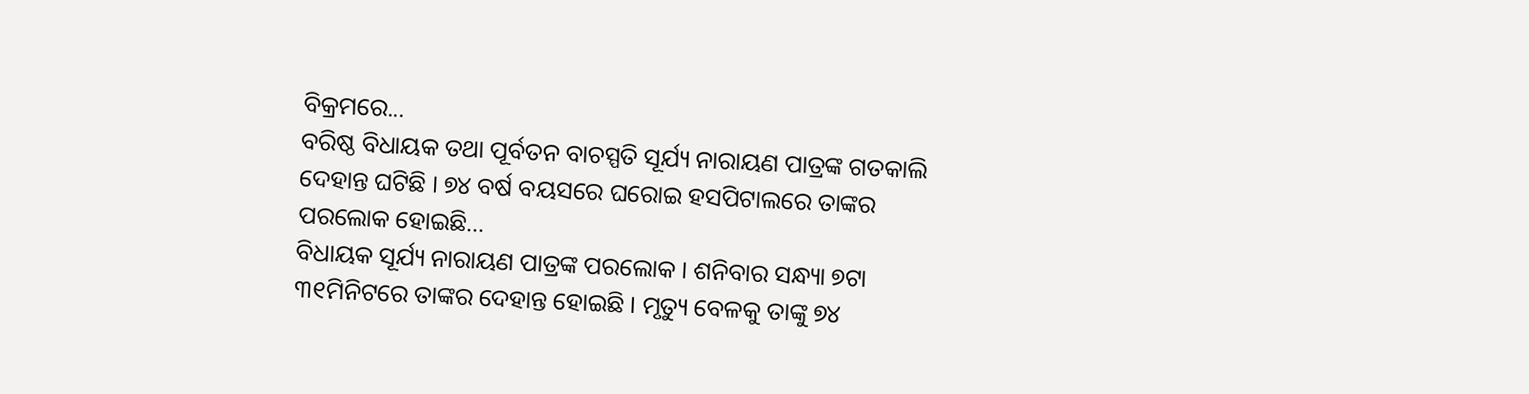ବିକ୍ରମରେ...
ବରିଷ୍ଠ ବିଧାୟକ ତଥା ପୂର୍ବତନ ବାଚସ୍ପତି ସୂର୍ଯ୍ୟ ନାରାୟଣ ପାତ୍ରଙ୍କ ଗତକାଲି ଦେହାନ୍ତ ଘଟିଛି । ୭୪ ବର୍ଷ ବୟସରେ ଘରୋଇ ହସପିଟାଲରେ ତାଙ୍କର ପରଲୋକ ହୋଇଛି...
ବିଧାୟକ ସୂର୍ଯ୍ୟ ନାରାୟଣ ପାତ୍ରଙ୍କ ପରଲୋକ । ଶନିବାର ସନ୍ଧ୍ୟା ୭ଟା ୩୧ମିନିଟରେ ତାଙ୍କର ଦେହାନ୍ତ ହୋଇଛି । ମୃତ୍ୟୁ ବେଳକୁ ତାଙ୍କୁ ୭୪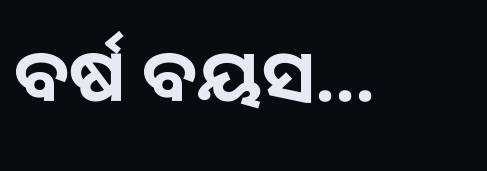ବର୍ଷ ବୟସ...